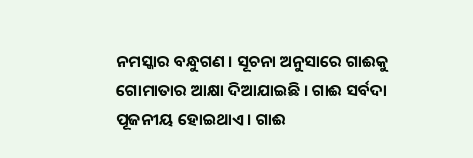ନମସ୍କାର ବନ୍ଧୁଗଣ । ସୂଚନା ଅନୁସାରେ ଗାଈକୁ ଗୋମାତାର ଆକ୍ଷା ଦିଆଯାଇଛି । ଗାଈ ସର୍ବଦା ପୂଜନୀୟ ହୋଇଥାଏ । ଗାଈ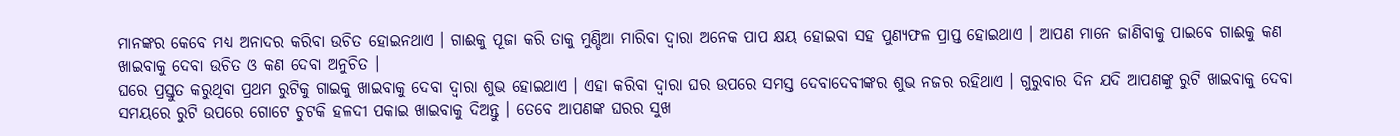ମାନଙ୍କର କେବେ ମଧ୍ୟ ଅନାଦର କରିବା ଉଚିତ ହୋଇନଥାଏ । ଗାଈକୁ ପୂଜା କରି ତାକୁ ମୁଣ୍ଡିଆ ମାରିବା ଦ୍ଵାରା ଅନେକ ପାପ କ୍ଷୟ ହୋଇବା ସହ ପୁଣ୍ୟଫଳ ପ୍ରାପ୍ତ ହୋଇଥାଏ । ଆପଣ ମାନେ ଜାଣିବାକୁ ପାଇବେ ଗାଈକୁ କଣ ଖାଇବାକୁ ଦେବା ଉଚିତ ଓ କଣ ଦେବା ଅନୁଚିତ ।
ଘରେ ପ୍ରସ୍ତୁତ କରୁଥିବା ପ୍ରଥମ ରୁଟିକୁ ଗାଇକୁ ଖାଇବାକୁ ଦେବା ଦ୍ଵାରା ଶୁଭ ହୋଇଥାଏ । ଏହା କରିବା ଦ୍ଵାରା ଘର ଉପରେ ସମସ୍ତ ଦେବାଦେବୀଙ୍କର ଶୁଭ ନଜର ରହିଥାଏ । ଗୁରୁବାର ଦିନ ଯଦି ଆପଣଙ୍କୁ ରୁଟି ଖାଇବାକୁ ଦେବା ସମୟରେ ରୁଟି ଉପରେ ଗୋଟେ ଚୁଟକି ହଳଦୀ ପକାଇ ଖାଇବାକୁ ଦିଅନ୍ତୁ । ତେବେ ଆପଣଙ୍କ ଘରର ସୁଖ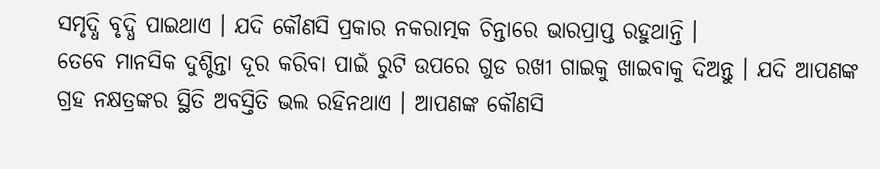ସମୃଦ୍ଧି ବୃଦ୍ଧି ପାଇଥାଏ । ଯଦି କୌଣସି ପ୍ରକାର ନକରାତ୍ମକ ଚିନ୍ତାରେ ଭାରପ୍ରାପ୍ତ ରହୁଥାନ୍ତି ।
ତେବେ ମାନସିକ ଦୁଶ୍ଚିନ୍ତା ଦୂର କରିବା ପାଇଁ ରୁଟି ଉପରେ ଗୁଡ ରଖୀ ଗାଇକୁ ଖାଇବାକୁ ଦିଅନ୍ତୁ । ଯଦି ଆପଣଙ୍କ ଗ୍ରହ ନକ୍ଷତ୍ରଙ୍କର ସ୍ଥିତି ଅବସ୍ତିତି ଭଲ ରହିନଥାଏ । ଆପଣଙ୍କ କୌଣସି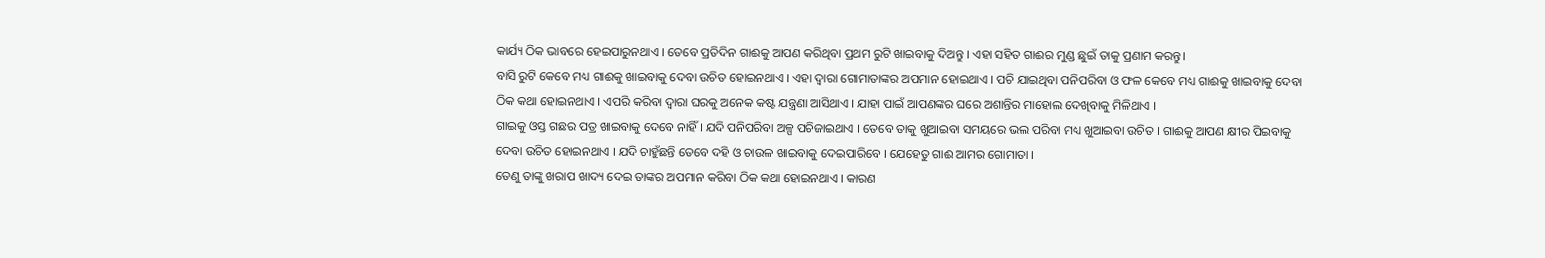କାର୍ଯ୍ୟ ଠିକ ଭାବରେ ହେଇପାରୁନଥାଏ । ତେବେ ପ୍ରତିଦିନ ଗାଈକୁ ଆପଣ କରିଥିବା ପ୍ରଥମ ରୁଟି ଖାଇବାକୁ ଦିଅନ୍ତୁ । ଏହା ସହିତ ଗାଈର ମୁଣ୍ଡ ଛୁଇଁ ତାକୁ ପ୍ରଣାମ କରନ୍ତୁ।
ବାସି ରୁଟି କେବେ ମଧ୍ୟ ଗାଈକୁ ଖାଇବାକୁ ଦେବା ଉଚିତ ହୋଇନଥାଏ । ଏହା ଦ୍ଵାରା ଗୋମାତାଙ୍କର ଅପମାନ ହୋଇଥାଏ । ପଚି ଯାଇଥିବା ପନିପରିବା ଓ ଫଳ କେବେ ମଧ୍ୟ ଗାଈକୁ ଖାଇବାକୁ ଦେବା ଠିକ କଥା ହୋଇନଥାଏ । ଏପରି କରିବା ଦ୍ଵାରା ଘରକୁ ଅନେକ କଷ୍ଟ ଯନ୍ତ୍ରଣା ଆସିଥାଏ । ଯାହା ପାଇଁ ଆପଣଙ୍କର ଘରେ ଅଶାନ୍ତିର ମାହୋଲ ଦେଖିବାକୁ ମିଳିଥାଏ ।
ଗାଇକୁ ଓସ୍ତ ଗଛର ପତ୍ର ଖାଇବାକୁ ଦେବେ ନାହିଁ । ଯଦି ପନିପରିବା ଅଳ୍ପ ପଚିଜାଇଥାଏ । ତେବେ ତାକୁ ଖୁଆଇବା ସମୟରେ ଭଲ ପରିବା ମଧ୍ୟ ଖୁଆଇବା ଉଚିତ । ଗାଈକୁ ଆପଣ କ୍ଷୀର ପିଇବାକୁ ଦେବା ଉଚିତ ହୋଇନଥାଏ । ଯଦି ଚାହୁଁଛନ୍ତି ତେବେ ଦହି ଓ ଚାଉଳ ଖାଇବାକୁ ଦେଇପାରିବେ । ଯେହେତୁ ଗାଈ ଆମର ଗୋମାତା ।
ତେଣୁ ତାଙ୍କୁ ଖରାପ ଖାଦ୍ୟ ଦେଇ ତାଙ୍କର ଅପମାନ କରିବା ଠିକ କଥା ହୋଇନଥାଏ । କାରଣ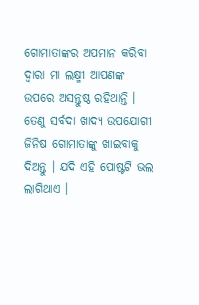ଗୋମାତାଙ୍କର ଅପମାନ କରିବା ଦ୍ଵାରା ମା ଲକ୍ଷ୍ମୀ ଆପଣଙ୍କ ଉପରେ ଅସନ୍ତୁଷ୍ଠ ରହିଥାନ୍ତି । ତେଣୁ ସର୍ବଦା ଖାଦ୍ୟ ଉପଯୋଗୀ ଜିନିଷ ଗୋମାତାଙ୍କୁ ଖାଇବାକୁ ଦିଅନ୍ତୁ । ଯଦି ଏହି ପୋଷ୍ଟଟି ଭଲ ଲାଗିଥାଏ ।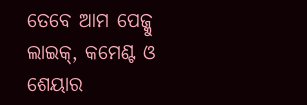ତେବେ ଆମ ପେଜ୍କୁ ଲାଇକ୍, କମେଣ୍ଟ ଓ ଶେୟାର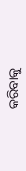କରିବାକୁ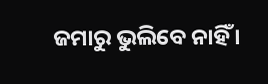ଜମାରୁ ଭୁଲିବେ ନାହିଁ ।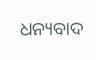ଧନ୍ୟବାଦ